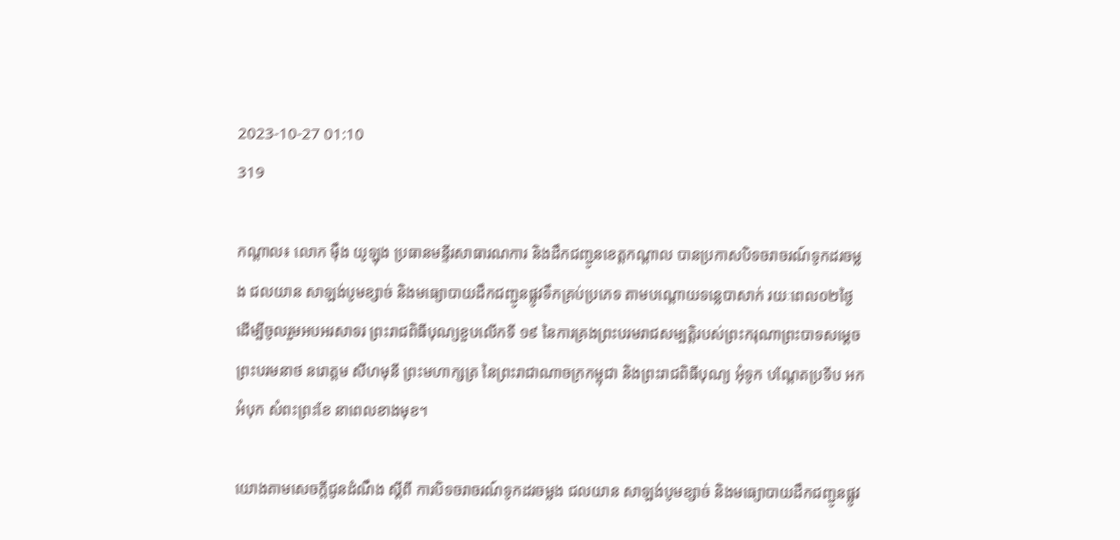2023-10-27 01:10
319

កណ្តាល៖ លោក ម៉ឹង យូឡុង ប្រធានមន្ទីរសាធារណការ និងដឹកជញ្ជូនខេត្តកណ្តាល បានប្រកាសបិទចរាចរណ៍ទូកដរចម្លង ជលយាន សាឡង់បូមខ្សាច់ និងមធ្យោបាយដឹកជញ្ជូនផ្លូវទឹកគ្រប់ប្រភេទ តាមបណ្ដោយទន្លេបាសាក់ រយៈពេល០២ថ្ងៃ ដើម្បីចូលរួមអបអរសាទរ ព្រះរាជពិធីបុណ្យខួបលើកទី ១៩ នៃការគ្រងព្រះបរមរាជសម្បត្តិរបស់ព្រះករុណាព្រះបាទសម្តេចព្រះបរមនាថ នរោត្ដម សីហមុនី ព្រះមហាក្សត្រ នៃព្រះរាជាណាចក្រកម្ពុជា និងព្រះរាជពិធីបុណ្យ អុំទូក បណ្ដែតប្រទីប អកអំបុក សំពះព្រះខែ នាពេលខាងមុខ។

យោងតាមសេចក្តីជូនដំណឹង ស្ដីពី ការបិទចរាចរណ៍ទូកដរចម្លង ជលយាន សាឡង់បូមខ្សាច់ និងមធ្យោបាយដឹកជញ្ជូនផ្លូវ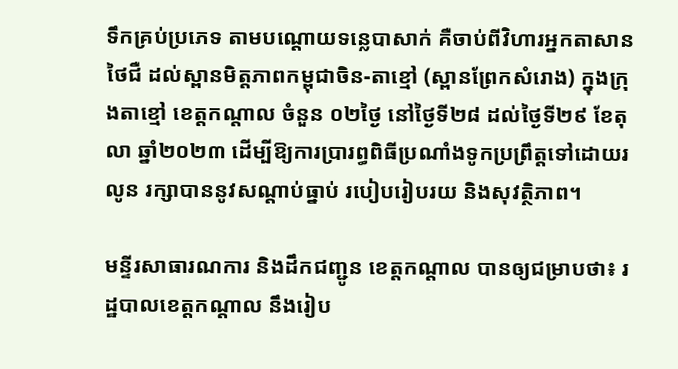ទឹកគ្រប់ប្រភេទ តាមបណ្ដោយទន្លេបាសាក់ គឺចាប់ពីវិហារអ្នកតាសានថៃជឺ ដល់ស្ពានមិត្តភាពកម្ពុជាចិន-តាខ្មៅ (ស្ពានព្រែកសំរោង) ក្នុងក្រុងតាខ្មៅ ខេត្តកណ្តាល ចំនួន ០២ថ្ងៃ នៅថ្ងៃទី២៨ ដល់ថ្ងៃទី២៩ ខែតុលា ឆ្នាំ២០២៣ ដើម្បីឱ្យការប្រារព្ធពិធីប្រណាំងទូកប្រព្រឹត្តទៅដោយរលូន រក្សាបាននូវសណ្តាប់ធ្នាប់ របៀបរៀបរយ និងសុវត្ថិភាព។

មន្ទីរសាធារណការ និងដឹកជញ្ជូន ខេត្តកណ្តាល បានឲ្យជម្រាបថា៖ រដ្ឋបាលខេត្តកណ្តាល នឹងរៀប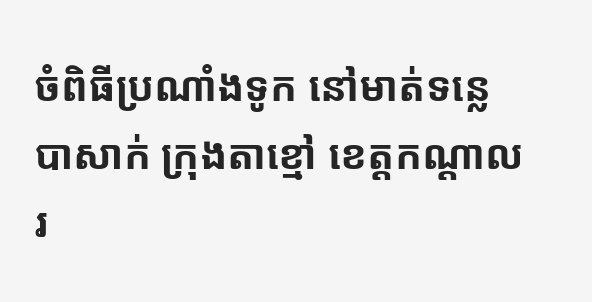ចំពិធីប្រណាំងទូក នៅមាត់ទន្លេបាសាក់ ក្រុងតាខ្មៅ ខេត្តកណ្តាល រ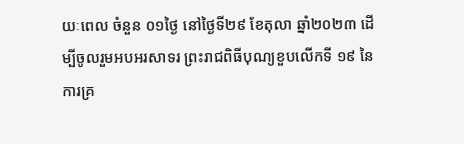យៈពេល ចំនួន ០១ថ្ងៃ នៅថ្ងៃទី២៩ ខែតុលា ឆ្នាំ២០២៣ ដើម្បីចូលរួមអបអរសាទរ ព្រះរាជពិធីបុណ្យខួបលើកទី ១៩ នៃការគ្រ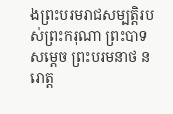ងព្រះបរមរាជសម្បត្តិរបស់ព្រះករុណា ព្រះបាទសម្តេច ព្រះបរមនាថ នរោត្ដ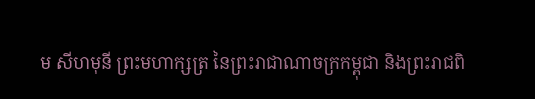ម សីហមុនី ព្រះមហាក្សត្រ នៃព្រះរាជាណាចក្រកម្ពុជា និងព្រះរាជពិ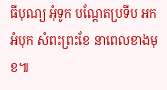ធីបុណ្យ អុំទូក បណ្ដែតប្រទីប អកអំបុក សំពះព្រះខែ នាពេលខាងមុខ៕